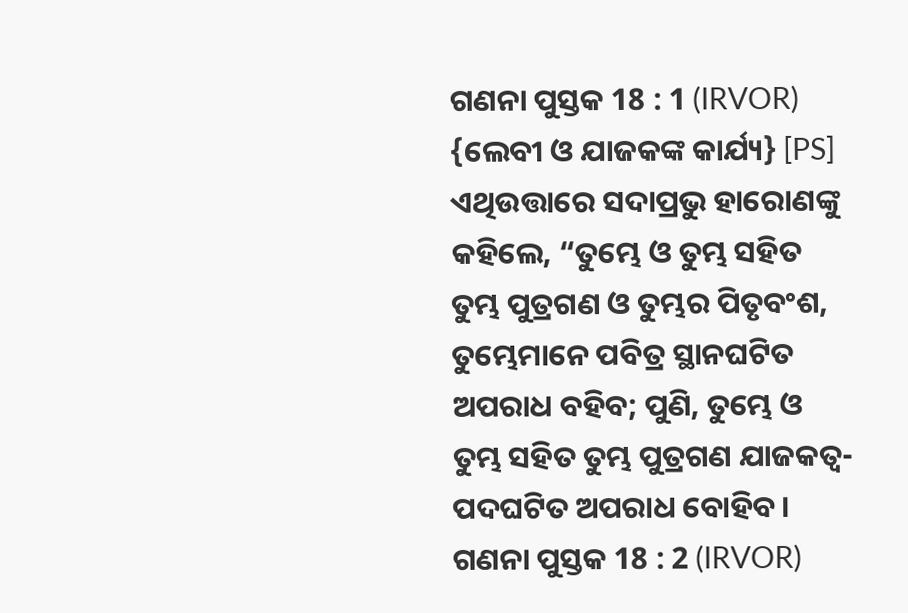ଗଣନା ପୁସ୍ତକ 18 : 1 (IRVOR)
{ଲେବୀ ଓ ଯାଜକଙ୍କ କାର୍ଯ୍ୟ} [PS] ଏଥିଉତ୍ତାରେ ସଦାପ୍ରଭୁ ହାରୋଣଙ୍କୁ କହିଲେ, “ତୁମ୍ଭେ ଓ ତୁମ୍ଭ ସହିତ ତୁମ୍ଭ ପୁତ୍ରଗଣ ଓ ତୁମ୍ଭର ପିତୃବଂଶ, ତୁମ୍ଭେମାନେ ପବିତ୍ର ସ୍ଥାନଘଟିତ ଅପରାଧ ବହିବ; ପୁଣି, ତୁମ୍ଭେ ଓ ତୁମ୍ଭ ସହିତ ତୁମ୍ଭ ପୁତ୍ରଗଣ ଯାଜକତ୍ୱ-ପଦଘଟିତ ଅପରାଧ ବୋହିବ।
ଗଣନା ପୁସ୍ତକ 18 : 2 (IRVOR)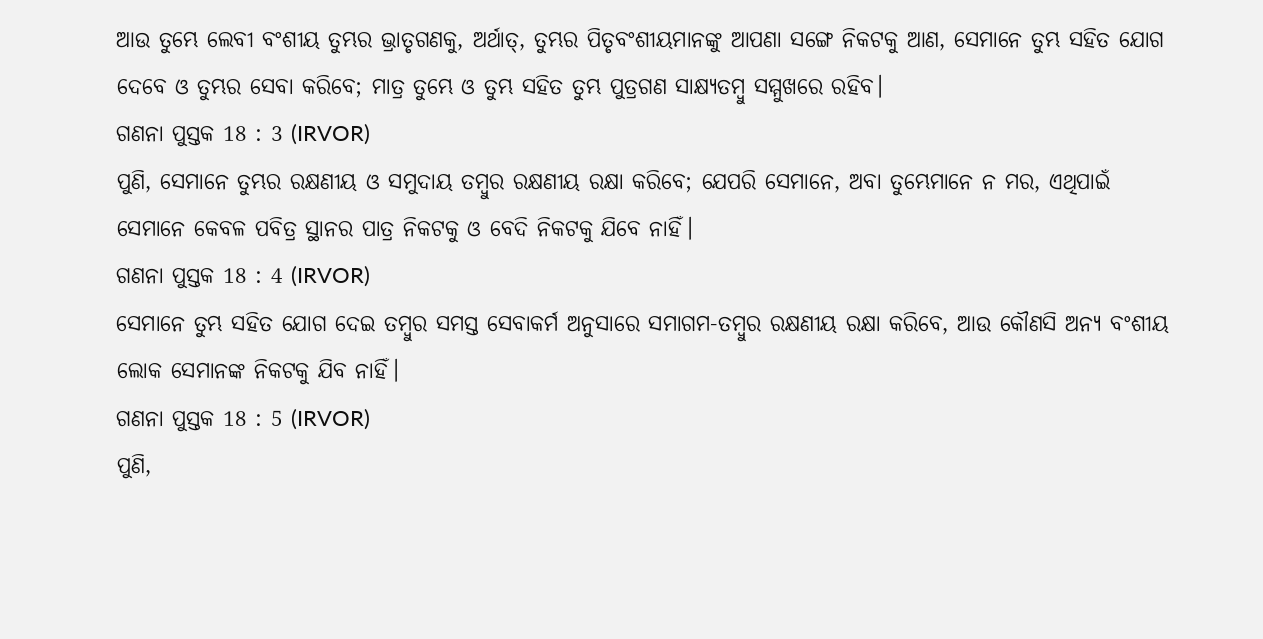ଆଉ ତୁମ୍ଭେ ଲେବୀ ବଂଶୀୟ ତୁମ୍ଭର ଭ୍ରାତୃଗଣକୁ, ଅର୍ଥାତ୍, ତୁମ୍ଭର ପିତୃବଂଶୀୟମାନଙ୍କୁ ଆପଣା ସଙ୍ଗେ ନିକଟକୁ ଆଣ, ସେମାନେ ତୁମ୍ଭ ସହିତ ଯୋଗ ଦେବେ ଓ ତୁମ୍ଭର ସେବା କରିବେ; ମାତ୍ର ତୁମ୍ଭେ ଓ ତୁମ୍ଭ ସହିତ ତୁମ୍ଭ ପୁତ୍ରଗଣ ସାକ୍ଷ୍ୟତମ୍ବୁ ସମ୍ମୁଖରେ ରହିବ।
ଗଣନା ପୁସ୍ତକ 18 : 3 (IRVOR)
ପୁଣି, ସେମାନେ ତୁମ୍ଭର ରକ୍ଷଣୀୟ ଓ ସମୁଦାୟ ତମ୍ବୁର ରକ୍ଷଣୀୟ ରକ୍ଷା କରିବେ; ଯେପରି ସେମାନେ, ଅବା ତୁମ୍ଭେମାନେ ନ ମର, ଏଥିପାଇଁ ସେମାନେ କେବଳ ପବିତ୍ର ସ୍ଥାନର ପାତ୍ର ନିକଟକୁ ଓ ବେଦି ନିକଟକୁ ଯିବେ ନାହିଁ।
ଗଣନା ପୁସ୍ତକ 18 : 4 (IRVOR)
ସେମାନେ ତୁମ୍ଭ ସହିତ ଯୋଗ ଦେଇ ତମ୍ବୁର ସମସ୍ତ ସେବାକର୍ମ ଅନୁସାରେ ସମାଗମ-ତମ୍ବୁର ରକ୍ଷଣୀୟ ରକ୍ଷା କରିବେ, ଆଉ କୌଣସି ଅନ୍ୟ ବଂଶୀୟ ଲୋକ ସେମାନଙ୍କ ନିକଟକୁ ଯିବ ନାହିଁ।
ଗଣନା ପୁସ୍ତକ 18 : 5 (IRVOR)
ପୁଣି,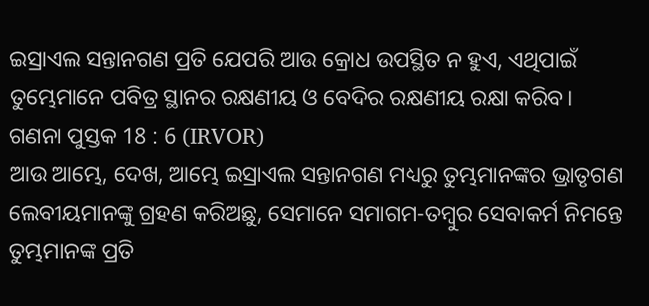ଇସ୍ରାଏଲ ସନ୍ତାନଗଣ ପ୍ରତି ଯେପରି ଆଉ କ୍ରୋଧ ଉପସ୍ଥିତ ନ ହୁଏ, ଏଥିପାଇଁ ତୁମ୍ଭେମାନେ ପବିତ୍ର ସ୍ଥାନର ରକ୍ଷଣୀୟ ଓ ବେଦିର ରକ୍ଷଣୀୟ ରକ୍ଷା କରିବ।
ଗଣନା ପୁସ୍ତକ 18 : 6 (IRVOR)
ଆଉ ଆମ୍ଭେ, ଦେଖ, ଆମ୍ଭେ ଇସ୍ରାଏଲ ସନ୍ତାନଗଣ ମଧ୍ୟରୁ ତୁମ୍ଭମାନଙ୍କର ଭ୍ରାତୃଗଣ ଲେବୀୟମାନଙ୍କୁ ଗ୍ରହଣ କରିଅଛୁ, ସେମାନେ ସମାଗମ-ତମ୍ବୁର ସେବାକର୍ମ ନିମନ୍ତେ ତୁମ୍ଭମାନଙ୍କ ପ୍ରତି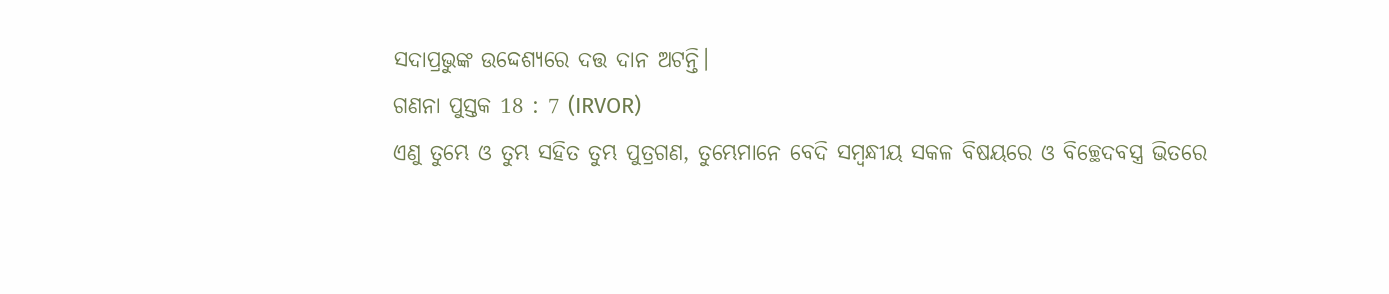ସଦାପ୍ରଭୁଙ୍କ ଉଦ୍ଦେଶ୍ୟରେ ଦତ୍ତ ଦାନ ଅଟନ୍ତି।
ଗଣନା ପୁସ୍ତକ 18 : 7 (IRVOR)
ଏଣୁ ତୁମ୍ଭେ ଓ ତୁମ୍ଭ ସହିତ ତୁମ୍ଭ ପୁତ୍ରଗଣ, ତୁମ୍ଭେମାନେ ବେଦି ସମ୍ବନ୍ଧୀୟ ସକଳ ବିଷୟରେ ଓ ବିଚ୍ଛେଦବସ୍ତ୍ର ଭିତରେ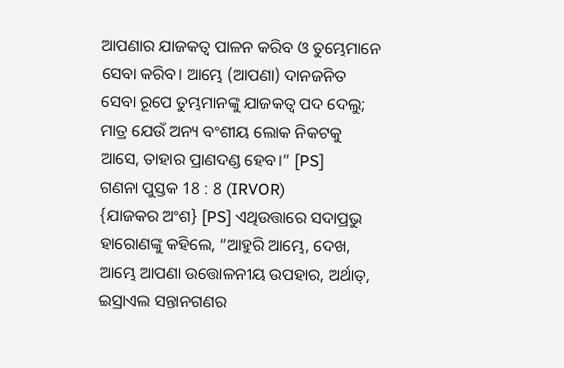ଆପଣାର ଯାଜକତ୍ୱ ପାଳନ କରିବ ଓ ତୁମ୍ଭେମାନେ ସେବା କରିବ। ଆମ୍ଭେ (ଆପଣା) ଦାନଜନିତ ସେବା ରୂପେ ତୁମ୍ଭମାନଙ୍କୁ ଯାଜକତ୍ୱ ପଦ ଦେଲୁ; ମାତ୍ର ଯେଉଁ ଅନ୍ୟ ବଂଶୀୟ ଲୋକ ନିକଟକୁ ଆସେ, ତାହାର ପ୍ରାଣଦଣ୍ଡ ହେବ।” [PS]
ଗଣନା ପୁସ୍ତକ 18 : 8 (IRVOR)
{ଯାଜକର ଅଂଶ} [PS] ଏଥିଉତ୍ତାରେ ସଦାପ୍ରଭୁ ହାରୋଣଙ୍କୁ କହିଲେ, “ଆହୁରି ଆମ୍ଭେ, ଦେଖ, ଆମ୍ଭେ ଆପଣା ଉତ୍ତୋଳନୀୟ ଉପହାର, ଅର୍ଥାତ୍, ଇସ୍ରାଏଲ ସନ୍ତାନଗଣର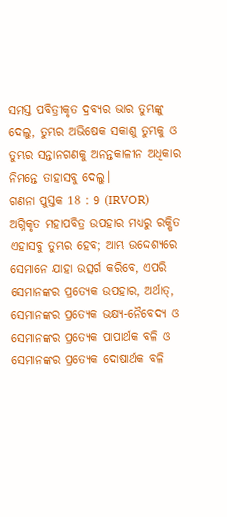ସମସ୍ତ ପବିତ୍ରୀକୃତ ଦ୍ରବ୍ୟର ଭାର ତୁମ୍ଭଙ୍କୁ ଦେଲୁ, ତୁମ୍ଭର ଅଭିଷେକ ସକାଶୁ ତୁମ୍ଭକୁ ଓ ତୁମ୍ଭର ସନ୍ତାନଗଣକୁ ଅନନ୍ତକାଳୀନ ଅଧିକାର ନିମନ୍ତେ ତାହାସବୁ ଦେଲୁ।
ଗଣନା ପୁସ୍ତକ 18 : 9 (IRVOR)
ଅଗ୍ନିକୃତ ମହାପବିତ୍ର ଉପହାର ମଧ୍ୟରୁ ରକ୍ଷିତ ଏହାସବୁ ତୁମ୍ଭର ହେବ; ଆମ୍ଭ ଉଦ୍ଦେଶ୍ୟରେ ସେମାନେ ଯାହା ଉତ୍ସର୍ଗ କରିବେ, ଏପରି ସେମାନଙ୍କର ପ୍ରତ୍ୟେକ ଉପହାର, ଅର୍ଥାତ୍, ସେମାନଙ୍କର ପ୍ରତ୍ୟେକ ଭକ୍ଷ୍ୟ-ନୈବେଦ୍ୟ ଓ ସେମାନଙ୍କର ପ୍ରତ୍ୟେକ ପାପାର୍ଥକ ବଳି ଓ ସେମାନଙ୍କର ପ୍ରତ୍ୟେକ ଦୋଷାର୍ଥକ ବଳି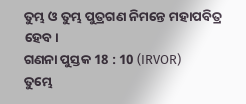ତୁମ୍ଭ ଓ ତୁମ୍ଭ ପୁତ୍ରଗଣ ନିମନ୍ତେ ମହାପବିତ୍ର ହେବ।
ଗଣନା ପୁସ୍ତକ 18 : 10 (IRVOR)
ତୁମ୍ଭେ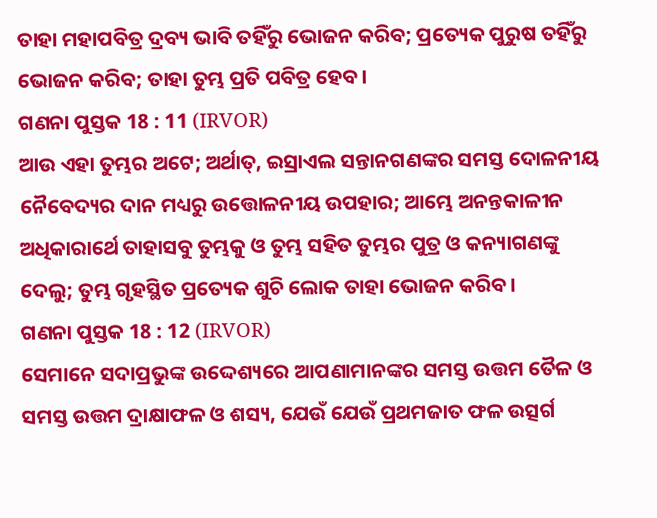ତାହା ମହାପବିତ୍ର ଦ୍ରବ୍ୟ ଭାବି ତହିଁରୁ ଭୋଜନ କରିବ; ପ୍ରତ୍ୟେକ ପୁରୁଷ ତହିଁରୁ ଭୋଜନ କରିବ; ତାହା ତୁମ୍ଭ ପ୍ରତି ପବିତ୍ର ହେବ।
ଗଣନା ପୁସ୍ତକ 18 : 11 (IRVOR)
ଆଉ ଏହା ତୁମ୍ଭର ଅଟେ; ଅର୍ଥାତ୍, ଇସ୍ରାଏଲ ସନ୍ତାନଗଣଙ୍କର ସମସ୍ତ ଦୋଳନୀୟ ନୈବେଦ୍ୟର ଦାନ ମଧ୍ୟରୁ ଉତ୍ତୋଳନୀୟ ଉପହାର; ଆମ୍ଭେ ଅନନ୍ତକାଳୀନ ଅଧିକାରାର୍ଥେ ତାହାସବୁ ତୁମ୍ଭକୁ ଓ ତୁମ୍ଭ ସହିତ ତୁମ୍ଭର ପୁତ୍ର ଓ କନ୍ୟାଗଣଙ୍କୁ ଦେଲୁ; ତୁମ୍ଭ ଗୃହସ୍ଥିତ ପ୍ରତ୍ୟେକ ଶୁଚି ଲୋକ ତାହା ଭୋଜନ କରିବ।
ଗଣନା ପୁସ୍ତକ 18 : 12 (IRVOR)
ସେମାନେ ସଦାପ୍ରଭୁଙ୍କ ଉଦ୍ଦେଶ୍ୟରେ ଆପଣାମାନଙ୍କର ସମସ୍ତ ଉତ୍ତମ ତୈଳ ଓ ସମସ୍ତ ଉତ୍ତମ ଦ୍ରାକ୍ଷାଫଳ ଓ ଶସ୍ୟ, ଯେଉଁ ଯେଉଁ ପ୍ରଥମଜାତ ଫଳ ଉତ୍ସର୍ଗ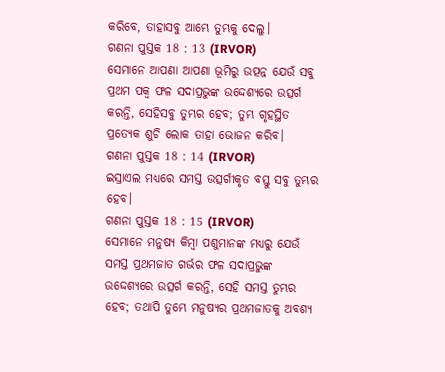କରିବେ, ତାହାସବୁ ଆମ୍ଭେ ତୁମ୍ଭକୁ ଦେଲୁ।
ଗଣନା ପୁସ୍ତକ 18 : 13 (IRVOR)
ସେମାନେ ଆପଣା ଆପଣା ଭୂମିରୁ ଉତ୍ପନ୍ନ ଯେଉଁ ସବୁ ପ୍ରଥମ ପକ୍ୱ ଫଳ ସଦାପ୍ରଭୁଙ୍କ ଉଦ୍ଦେଶ୍ୟରେ ଉତ୍ସର୍ଗ କରନ୍ତି, ସେହିସବୁ ତୁମ୍ଭର ହେବ; ତୁମ୍ଭ ଗୃହସ୍ଥିତ ପ୍ରତ୍ୟେକ ଶୁଚି ଲୋକ ତାହା ଭୋଜନ କରିବ।
ଗଣନା ପୁସ୍ତକ 18 : 14 (IRVOR)
ଇସ୍ରାଏଲ ମଧ୍ୟରେ ସମସ୍ତ ଉତ୍ସର୍ଗୀକୃତ ବସ୍ତୁ ସବୁ ତୁମ୍ଭର ହେବ।
ଗଣନା ପୁସ୍ତକ 18 : 15 (IRVOR)
ସେମାନେ ମନୁଷ୍ୟ କିମ୍ବା ପଶୁମାନଙ୍କ ମଧ୍ୟରୁ ଯେଉଁ ସମସ୍ତ ପ୍ରଥମଜାତ ଗର୍ଭର ଫଳ ସଦାପ୍ରଭୁଙ୍କ ଉଦ୍ଦେଶ୍ୟରେ ଉତ୍ସର୍ଗ କରନ୍ତି, ସେହି ସମସ୍ତ ତୁମ୍ଭର ହେବ; ତଥାପି ତୁମ୍ଭେ ମନୁଷ୍ୟର ପ୍ରଥମଜାତକୁ ଅବଶ୍ୟ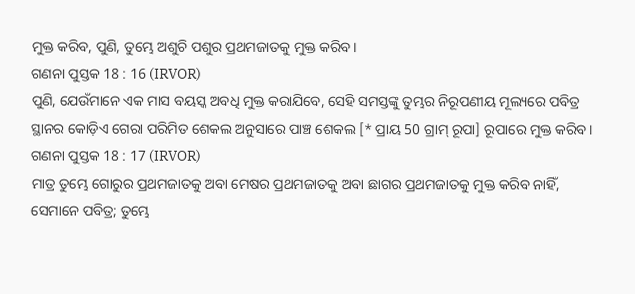ମୁକ୍ତ କରିବ, ପୁଣି, ତୁମ୍ଭେ ଅଶୁଚି ପଶୁର ପ୍ରଥମଜାତକୁ ମୁକ୍ତ କରିବ।
ଗଣନା ପୁସ୍ତକ 18 : 16 (IRVOR)
ପୁଣି, ଯେଉଁମାନେ ଏକ ମାସ ବୟସ୍କ ଅବଧି ମୁକ୍ତ କରାଯିବେ, ସେହି ସମସ୍ତଙ୍କୁ ତୁମ୍ଭର ନିରୂପଣୀୟ ମୂଲ୍ୟରେ ପବିତ୍ର ସ୍ଥାନର କୋଡ଼ିଏ ଗେରା ପରିମିତ ଶେକଲ ଅନୁସାରେ ପାଞ୍ଚ ଶେକଲ [* ପ୍ରାୟ 50 ଗ୍ରାମ୍ ରୂପା] ରୂପାରେ ମୁକ୍ତ କରିବ।
ଗଣନା ପୁସ୍ତକ 18 : 17 (IRVOR)
ମାତ୍ର ତୁମ୍ଭେ ଗୋରୁର ପ୍ରଥମଜାତକୁ ଅବା ମେଷର ପ୍ରଥମଜାତକୁ ଅବା ଛାଗର ପ୍ରଥମଜାତକୁ ମୁକ୍ତ କରିବ ନାହିଁ, ସେମାନେ ପବିତ୍ର; ତୁମ୍ଭେ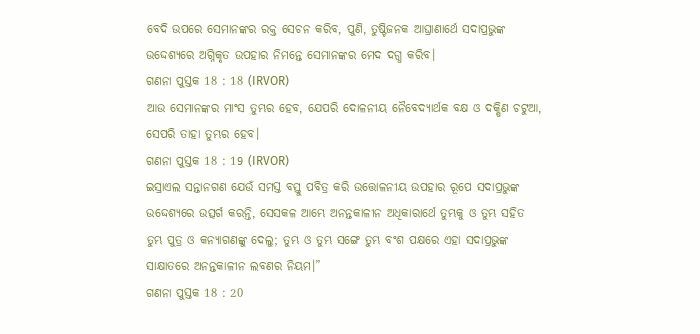ବେଦି ଉପରେ ସେମାନଙ୍କର ରକ୍ତ ସେଚନ କରିବ, ପୁଣି, ତୁଷ୍ଟିଜନକ ଆଘ୍ରାଣାର୍ଥେ ସଦାପ୍ରଭୁଙ୍କ ଉଦ୍ଦେଶ୍ୟରେ ଅଗ୍ନିକୃତ ଉପହାର ନିମନ୍ତେ ସେମାନଙ୍କର ମେଦ ଦଗ୍ଧ କରିବ।
ଗଣନା ପୁସ୍ତକ 18 : 18 (IRVOR)
ଆଉ ସେମାନଙ୍କର ମାଂସ ତୁମ୍ଭର ହେବ, ଯେପରି ଦୋଳନୀୟ ନୈବେଦ୍ୟାର୍ଥକ ବକ୍ଷ ଓ ଦକ୍ଷିଣ ଚଟୁଆ, ସେପରି ତାହା ତୁମ୍ଭର ହେବ।
ଗଣନା ପୁସ୍ତକ 18 : 19 (IRVOR)
ଇସ୍ରାଏଲ ସନ୍ତାନଗଣ ଯେଉଁ ସମସ୍ତ ବସ୍ତୁ ପବିତ୍ର କରି ଉତ୍ତୋଳନୀୟ ଉପହାର ରୂପେ ସଦାପ୍ରଭୁଙ୍କ ଉଦ୍ଦେଶ୍ୟରେ ଉତ୍ସର୍ଗ କରନ୍ତି, ସେସକଳ ଆମ୍ଭେ ଅନନ୍ତକାଳୀନ ଅଧିକାରାର୍ଥେ ତୁମ୍ଭକୁ ଓ ତୁମ୍ଭ ସହିତ ତୁମ୍ଭ ପୁତ୍ର ଓ କନ୍ୟାଗଣଙ୍କୁ ଦେଲୁ; ତୁମ୍ଭ ଓ ତୁମ୍ଭ ସଙ୍ଗେ ତୁମ୍ଭ ବଂଶ ପକ୍ଷରେ ଏହା ସଦାପ୍ରଭୁଙ୍କ ସାକ୍ଷାତରେ ଅନନ୍ତକାଳୀନ ଲବଣର ନିୟମ।”
ଗଣନା ପୁସ୍ତକ 18 : 20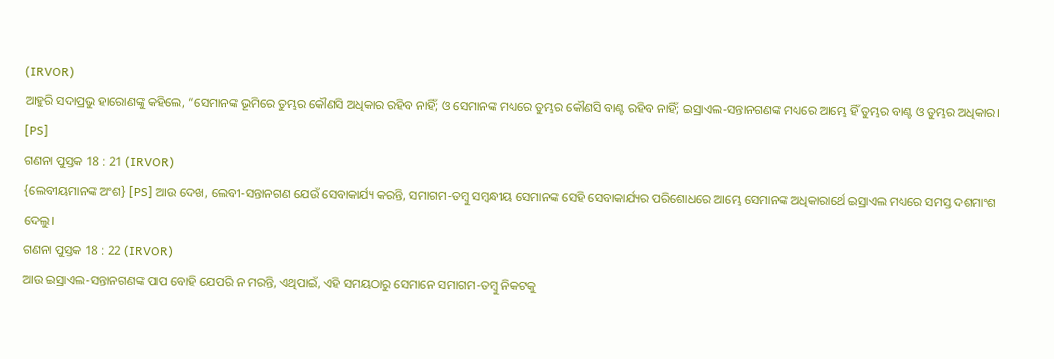(IRVOR)
ଆହୁରି ସଦାପ୍ରଭୁ ହାରୋଣଙ୍କୁ କହିଲେ, “ସେମାନଙ୍କ ଭୂମିରେ ତୁମ୍ଭର କୌଣସି ଅଧିକାର ରହିବ ନାହିଁ; ଓ ସେମାନଙ୍କ ମଧ୍ୟରେ ତୁମ୍ଭର କୌଣସି ବାଣ୍ଟ ରହିବ ନାହିଁ; ଇସ୍ରାଏଲ-ସନ୍ତାନଗଣଙ୍କ ମଧ୍ୟରେ ଆମ୍ଭେ ହିଁ ତୁମ୍ଭର ବାଣ୍ଟ ଓ ତୁମ୍ଭର ଅଧିକାର। [PS]
ଗଣନା ପୁସ୍ତକ 18 : 21 (IRVOR)
{ଲେବୀୟମାନଙ୍କ ଅଂଶ} [PS] ଆଉ ଦେଖ, ଲେବୀ-ସନ୍ତାନଗଣ ଯେଉଁ ସେବାକାର୍ଯ୍ୟ କରନ୍ତି, ସମାଗମ-ତମ୍ବୁ ସମ୍ବନ୍ଧୀୟ ସେମାନଙ୍କ ସେହି ସେବାକାର୍ଯ୍ୟର ପରିଶୋଧରେ ଆମ୍ଭେ ସେମାନଙ୍କ ଅଧିକାରାର୍ଥେ ଇସ୍ରାଏଲ ମଧ୍ୟରେ ସମସ୍ତ ଦଶମାଂଶ ଦେଲୁ।
ଗଣନା ପୁସ୍ତକ 18 : 22 (IRVOR)
ଆଉ ଇସ୍ରାଏଲ-ସନ୍ତାନଗଣଙ୍କ ପାପ ବୋହି ଯେପରି ନ ମରନ୍ତି, ଏଥିପାଇଁ, ଏହି ସମୟଠାରୁ ସେମାନେ ସମାଗମ-ତମ୍ବୁ ନିକଟକୁ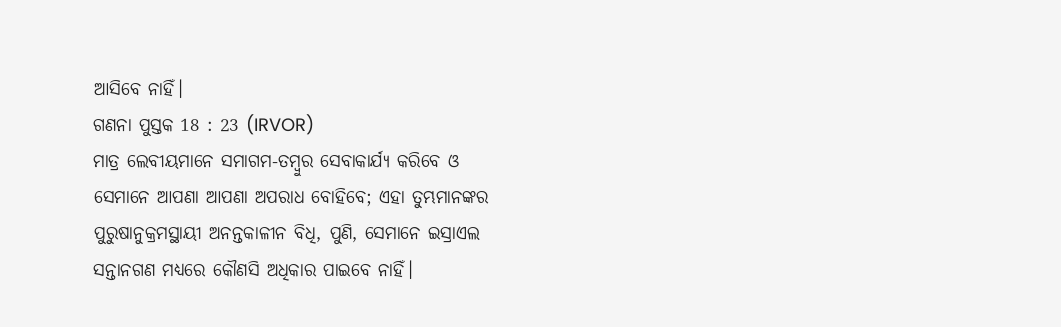ଆସିବେ ନାହିଁ।
ଗଣନା ପୁସ୍ତକ 18 : 23 (IRVOR)
ମାତ୍ର ଲେବୀୟମାନେ ସମାଗମ-ତମ୍ବୁର ସେବାକାର୍ଯ୍ୟ କରିବେ ଓ ସେମାନେ ଆପଣା ଆପଣା ଅପରାଧ ବୋହିବେ; ଏହା ତୁମ୍ଭମାନଙ୍କର ପୁରୁଷାନୁକ୍ରମସ୍ଥାୟୀ ଅନନ୍ତକାଳୀନ ବିଧି, ପୁଣି, ସେମାନେ ଇସ୍ରାଏଲ ସନ୍ତାନଗଣ ମଧ୍ୟରେ କୌଣସି ଅଧିକାର ପାଇବେ ନାହିଁ।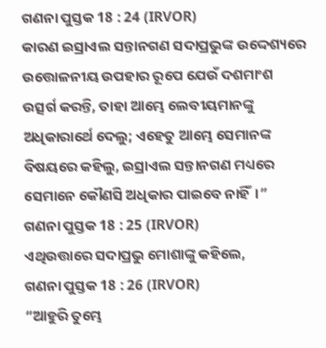ଗଣନା ପୁସ୍ତକ 18 : 24 (IRVOR)
କାରଣ ଇସ୍ରାଏଲ ସନ୍ତାନଗଣ ସଦାପ୍ରଭୁଙ୍କ ଉଦ୍ଦେଶ୍ୟରେ ଉତ୍ତୋଳନୀୟ ଉପହାର ରୂପେ ଯେଉଁ ଦଶମାଂଶ ଉତ୍ସର୍ଗ କରନ୍ତି, ତାହା ଆମ୍ଭେ ଲେବୀୟମାନଙ୍କୁ ଅଧିକାରାର୍ଥେ ଦେଲୁ; ଏହେତୁ ଆମ୍ଭେ ସେମାନଙ୍କ ବିଷୟରେ କହିଲୁ, ଇସ୍ରାଏଲ ସନ୍ତାନଗଣ ମଧ୍ୟରେ ସେମାନେ କୌଣସି ଅଧିକାର ପାଇବେ ନାହିଁ।”
ଗଣନା ପୁସ୍ତକ 18 : 25 (IRVOR)
ଏଥିଉତ୍ତାରେ ସଦାପ୍ରଭୁ ମୋଶାଙ୍କୁ କହିଲେ,
ଗଣନା ପୁସ୍ତକ 18 : 26 (IRVOR)
“ଆହୁରି ତୁମ୍ଭେ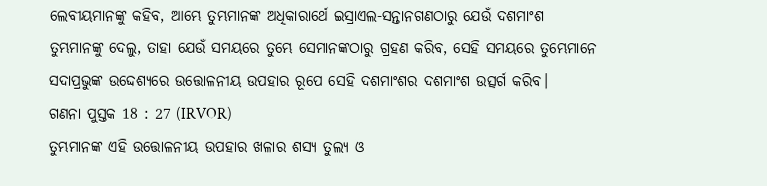ଲେବୀୟମାନଙ୍କୁ କହିବ, ଆମ୍ଭେ ତୁମ୍ଭମାନଙ୍କ ଅଧିକାରାର୍ଥେ ଇସ୍ରାଏଲ-ସନ୍ତାନଗଣଠାରୁ ଯେଉଁ ଦଶମାଂଶ ତୁମ୍ଭମାନଙ୍କୁ ଦେଲୁ, ତାହା ଯେଉଁ ସମୟରେ ତୁମ୍ଭେ ସେମାନଙ୍କଠାରୁ ଗ୍ରହଣ କରିବ, ସେହି ସମୟରେ ତୁମ୍ଭେମାନେ ସଦାପ୍ରଭୁଙ୍କ ଉଦ୍ଦେଶ୍ୟରେ ଉତ୍ତୋଳନୀୟ ଉପହାର ରୂପେ ସେହି ଦଶମାଂଶର ଦଶମାଂଶ ଉତ୍ସର୍ଗ କରିବ।
ଗଣନା ପୁସ୍ତକ 18 : 27 (IRVOR)
ତୁମ୍ଭମାନଙ୍କ ଏହି ଉତ୍ତୋଳନୀୟ ଉପହାର ଖଳାର ଶସ୍ୟ ତୁଲ୍ୟ ଓ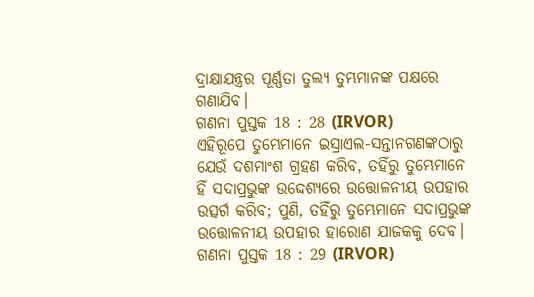ଦ୍ରାକ୍ଷାଯନ୍ତ୍ରର ପୂର୍ଣ୍ଣତା ତୁଲ୍ୟ ତୁମ୍ଭମାନଙ୍କ ପକ୍ଷରେ ଗଣାଯିବ।
ଗଣନା ପୁସ୍ତକ 18 : 28 (IRVOR)
ଏହିରୂପେ ତୁମ୍ଭେମାନେ ଇସ୍ରାଏଲ-ସନ୍ତାନଗଣଙ୍କଠାରୁ ଯେଉଁ ଦଶମାଂଶ ଗ୍ରହଣ କରିବ, ତହିଁରୁ ତୁମ୍ଭେମାନେ ହିଁ ସଦାପ୍ରଭୁଙ୍କ ଉଦ୍ଦେଶ୍ୟରେ ଉତ୍ତୋଳନୀୟ ଉପହାର ଉତ୍ସର୍ଗ କରିବ; ପୁଣି, ତହିଁରୁ ତୁମ୍ଭେମାନେ ସଦାପ୍ରଭୁଙ୍କ ଉତ୍ତୋଳନୀୟ ଉପହାର ହାରୋଣ ଯାଜକକୁ ଦେବ।
ଗଣନା ପୁସ୍ତକ 18 : 29 (IRVOR)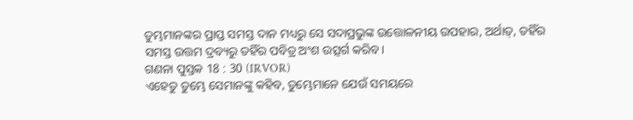ତୁମ୍ଭମାନଙ୍କର ପ୍ରାପ୍ତ ସମସ୍ତ ଦାନ ମଧ୍ୟରୁ ସେ ସଦାପ୍ରଭୁଙ୍କ ଉତ୍ତୋଳନୀୟ ଉପହାର, ଅର୍ଥାତ୍, ତହିଁର ସମସ୍ତ ଉତ୍ତମ ଦ୍ରବ୍ୟରୁ ତହିଁର ପବିତ୍ର ଅଂଶ ଉତ୍ସର୍ଗ କରିବ।
ଗଣନା ପୁସ୍ତକ 18 : 30 (IRVOR)
ଏହେତୁ ତୁମ୍ଭେ ସେମାନଙ୍କୁ କହିବ, ତୁମ୍ଭେମାନେ ଯେଉଁ ସମୟରେ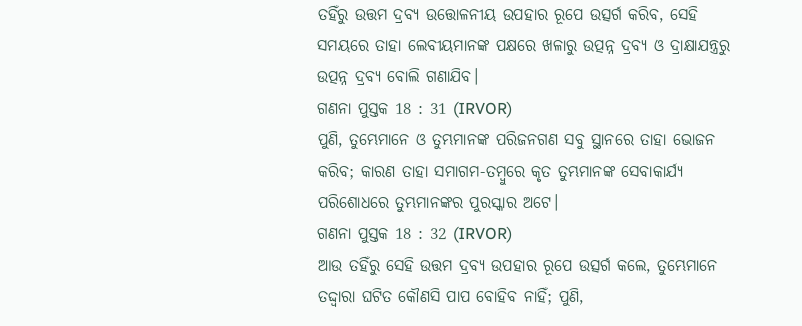ତହିଁରୁ ଉତ୍ତମ ଦ୍ରବ୍ୟ ଉତ୍ତୋଳନୀୟ ଉପହାର ରୂପେ ଉତ୍ସର୍ଗ କରିବ, ସେହି ସମୟରେ ତାହା ଲେବୀୟମାନଙ୍କ ପକ୍ଷରେ ଖଳାରୁ ଉତ୍ପନ୍ନ ଦ୍ରବ୍ୟ ଓ ଦ୍ରାକ୍ଷାଯନ୍ତ୍ରରୁ ଉତ୍ପନ୍ନ ଦ୍ରବ୍ୟ ବୋଲି ଗଣାଯିବ।
ଗଣନା ପୁସ୍ତକ 18 : 31 (IRVOR)
ପୁଣି, ତୁମ୍ଭେମାନେ ଓ ତୁମ୍ଭମାନଙ୍କ ପରିଜନଗଣ ସବୁ ସ୍ଥାନରେ ତାହା ଭୋଜନ କରିବ; କାରଣ ତାହା ସମାଗମ-ତମ୍ବୁରେ କୃତ ତୁମ୍ଭମାନଙ୍କ ସେବାକାର୍ଯ୍ୟ ପରିଶୋଧରେ ତୁମ୍ଭମାନଙ୍କର ପୁରସ୍କାର ଅଟେ।
ଗଣନା ପୁସ୍ତକ 18 : 32 (IRVOR)
ଆଉ ତହିଁରୁ ସେହି ଉତ୍ତମ ଦ୍ରବ୍ୟ ଉପହାର ରୂପେ ଉତ୍ସର୍ଗ କଲେ, ତୁମ୍ଭେମାନେ ତଦ୍ଦ୍ୱାରା ଘଟିତ କୌଣସି ପାପ ବୋହିବ ନାହିଁ; ପୁଣି,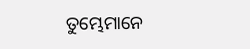ତୁମ୍ଭେମାନେ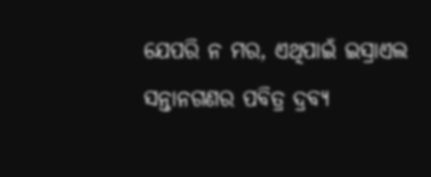ଯେପରି ନ ମର, ଏଥିପାଇଁ ଇସ୍ରାଏଲ ସନ୍ତାନଗଣର ପବିତ୍ର ଦ୍ରବ୍ୟ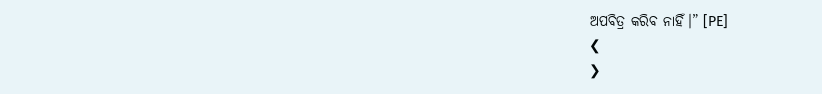ଅପବିତ୍ର କରିବ ନାହିଁ।” [PE]
❮
❯